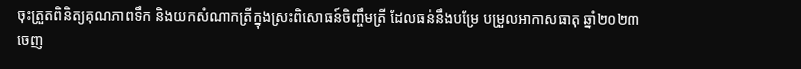ចុះត្រួតពិនិត្យគុណភាពទឹក និងយកសំណាកត្រីក្នុងស្រះពិសោធន៍ចិញ្ចឹមត្រី ដែលធន់នឹងបម្រែ បម្រួលអាកាសធាតុ ឆ្នាំ២០២៣
ចេញ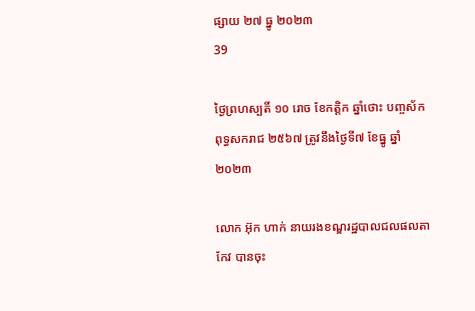ផ្សាយ ២៧ ធ្នូ ២០២៣
39

ថ្ងៃព្រហស្បតិ៍ ១០ រោច ខែកត្តិក ឆ្នាំថោះ បញ្ចស័ក ពុទ្ធសករាជ ២៥៦៧ ត្រូវនឹងថ្ងៃទី៧ ខែធ្នូ ឆ្នាំ២០២៣

លោក អ៊ុក ហាក់ នាយរងខណ្ឌរដ្ឋបាលជលផលតាកែវ បានចុះ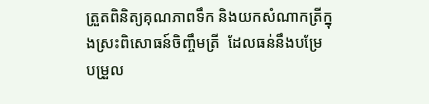ត្រួតពិនិត្យគុណភាពទឹក និងយកសំណាកត្រីក្នុងស្រះពិសោធន៍ចិញ្ចឹមត្រី  ដែលធន់នឹងបម្រែ  បម្រួល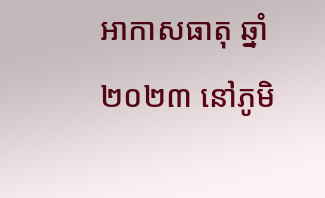អាកាសធាតុ ឆ្នាំ២០២៣ នៅភូមិ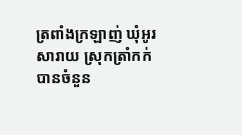ត្រពាំងក្រឡាញ់ ឃុំអូរសារាយ ស្រុកត្រាំកក់ បានចំនួន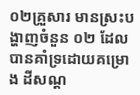០២គ្រួសារ មានស្រះបង្ហាញចំនួន ០២ ដែលបានគាំទ្រដោយគម្រោង ដីសណ្ដ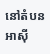នៅតំបនអាស៊ី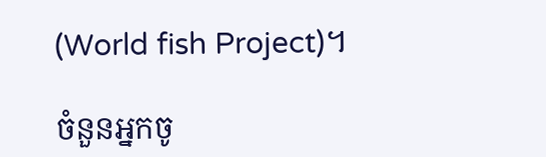(World fish Project)។

ចំនួនអ្នកចូ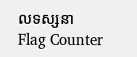លទស្សនា
Flag Counter